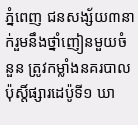ភ្នំពេញ ជនសង្ស័យ៣នាក់រួមនឹងថ្នាំញៀនមួយចំនួន ត្រូវកម្លាំងនគរបាលប៉ុស្តិ៍ផ្សារដេប៉ូទី១ ឃា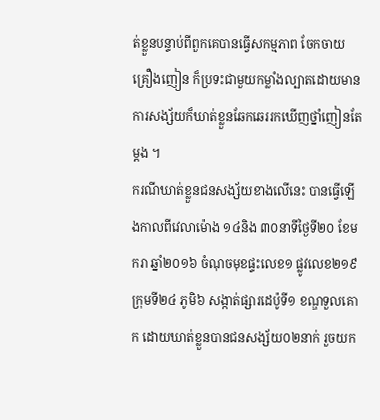ត់ខ្លួនបន្ទាប់ពីពួកគេបានធ្វើសកម្មភាព ចែកចាយគ្រឿងញៀន ក៏ប្រទះជាមួយកម្លាំងល្បាតដោយមានការសង្ស័យក៏ឃាត់ខ្លួនឆែកឆេររកឃើញថ្នាំញៀនតែម្តង ។
ករណីឃាត់ខ្លួនជនសង្ស័យខាងលើនេះ បានធ្វើឡើងកាលពីវេលាម៉ោង ១៤និង ៣០នាទីថ្ងៃទី២០ ខែមករា ឆ្នាំ២០១៦ ចំណុចមុខផ្ទះលេខ១ ផ្លូវលេខ២១៩ ក្រុមទី២៤ ភូមិ៦ សង្កាត់ផ្សារដេប៉ូទី១ ខណ្ឌទួលគោក ដោយឃាត់ខ្លួនបានជនសង្ស័យ០២នាក់ រួចយក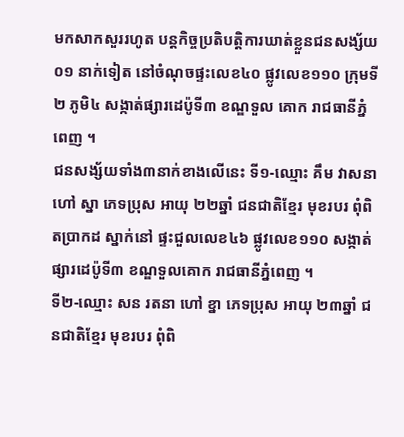មកសាកសួររហូត បន្តកិច្ចប្រតិបត្តិការឃាត់ខ្លួនជនសង្ស័យ០១ នាក់ទៀត នៅចំណុចផ្ទះលេខ៤០ ផ្លូវលេខ១១០ ក្រុមទី២ ភូមិ៤ សង្កាត់ផ្សារដេប៉ូទី៣ ខណ្ឌទួល គោក រាជធានីភ្នំពេញ ។
ជនសង្ស័យទាំង៣នាក់ខាងលើនេះ ទី១-ឈ្មោះ គឹម វាសនា ហៅ ស្នា ភេទប្រុស អាយុ ២២ឆ្នាំ ជនជាតិខ្មែរ មុខរបរ ពុំពិតប្រាកដ ស្នាក់នៅ ផ្ទះជួលលេខ៤៦ ផ្លូវលេខ១១០ សង្កាត់ផ្សារដេប៉ូទី៣ ខណ្ឌទួលគោក រាជធានីភ្នំពេញ ។
ទី២-ឈ្មោះ សន រតនា ហៅ ខ្នា ភេទប្រុស អាយុ ២៣ឆ្នាំ ជនជាតិខ្មែរ មុខរបរ ពុំពិ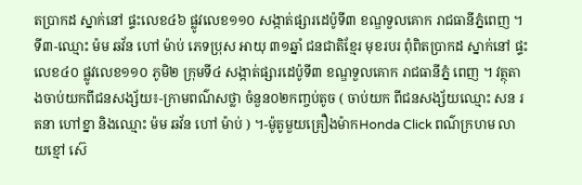តប្រាកដ ស្នាក់នៅ ផ្ទះលេខ៤៦ ផ្លូវលេខ១១០ សង្កាត់ផ្សារដេប៉ូទី៣ ខណ្ឌទួលគោក រាជធានីភ្នំពេញ ។
ទី៣-ឈ្មោះ ម៉ម ឆវ័ន ហៅ ម៉ាប់ ភេទប្រុស អាយុ ៣១ឆ្នាំ ជនជាតិខ្មែរ មុខរបរ ពុំពិតប្រាកដ ស្នាក់នៅ ផ្ទះលេខ៤០ ផ្លូវលេខ១១០ ភូមិ២ ក្រុមទី៤ សង្កាត់ផ្សារដេប៉ូទី៣ ខណ្ឌទួលគោក រាជធានីភ្នំ ពេញ ។ វត្ថុតាងចាប់យកពីជនសង្ស័យ៖-ក្រាមពណ៌សថ្លា ចំនួន០២កញ្ចប់តូច ( ចាប់យក ពីជនសង្ស័យឈ្មោះ សន រតនា ហៅខ្នា និងឈ្មោះ ម៉ម ឆវ័ន ហៅ ម៉ាប់ ) ។-ម៉ូតូមួយគ្រឿងម៉ាកHonda Click ពណ៌ក្រហម លាយខ្មៅ ស៊េ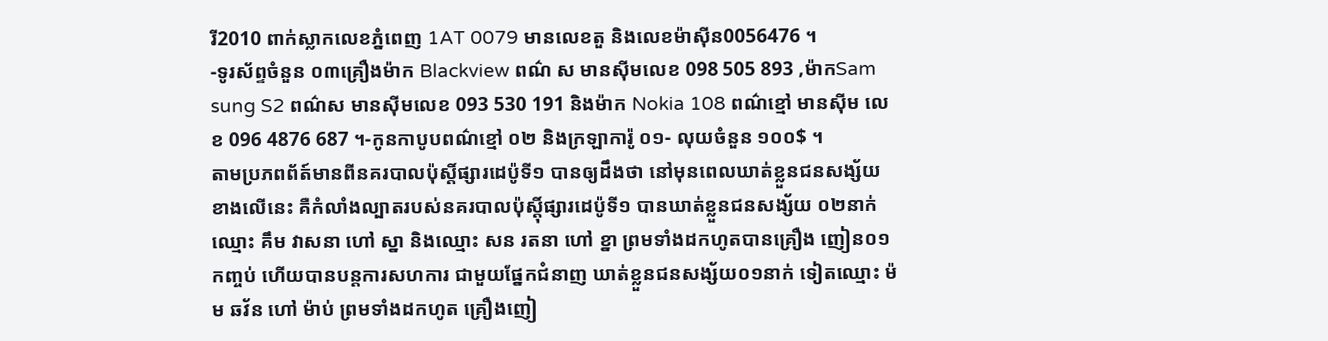រី2010 ពាក់ស្លាកលេខភ្នំពេញ 1AT 0079 មានលេខតួ និងលេខម៉ាស៊ីន0056476 ។
-ទូរស័ព្ទចំនួន ០៣គ្រឿងម៉ាក Blackview ពណ៌ ស មានស៊ីមលេខ 098 505 893 ,ម៉ាកSam sung S2 ពណ៌ស មានស៊ីមលេខ 093 530 191 និងម៉ាក Nokia 108 ពណ៌ខ្មៅ មានស៊ីម លេខ 096 4876 687 ។-កូនកាបូបពណ៌ខ្មៅ ០២ និងក្រឡាការ៉ូ ០១- លុយចំនួន ១០០$ ។
តាមប្រភពព័ត៍មានពីនគរបាលប៉ុស្តិ៍ផ្សារដេប៉ូទី១ បានឲ្យដឹងថា នៅមុនពេលឃាត់ខ្លួនជនសង្ស័យខាងលើនេះ គឺកំលាំងល្បាតរបស់នគរបាលប៉ុស្តុិ៍ផ្សារដេប៉ូទី១ បានឃាត់ខ្លួនជនសង្ស័យ ០២នាក់ឈ្មោះ គឹម វាសនា ហៅ ស្នា និងឈ្មោះ សន រតនា ហៅ ខ្នា ព្រមទាំងដកហូតបានគ្រឿង ញៀន០១ កញ្ចប់ ហើយបានបន្តការសហការ ជាមួយផ្នែកជំនាញ ឃាត់ខ្លួនជនសង្ស័យ០១នាក់ ទៀតឈ្មោះ ម៉ម ឆវ័ន ហៅ ម៉ាប់ ព្រមទាំងដកហូត គ្រឿងញៀ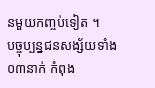នមួយកញ្ចប់ទៀត ។
បច្ចុប្បន្នជនសង្ស័យទាំង០៣នាក់ កំពុង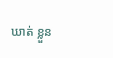ឃាត់ ខ្លួន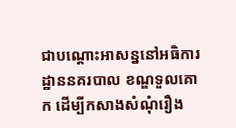ជាបណ្តោះអាសន្ននៅអធិការដ្ឋាននគរបាល ខណ្ឌទួលគោក ដើម្បីកសាងសំណុំរឿង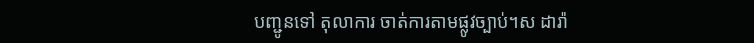បញ្ជូនទៅ តុលាការ ចាត់ការតាមផ្លូវច្បាប់។ស ដារ៉ា